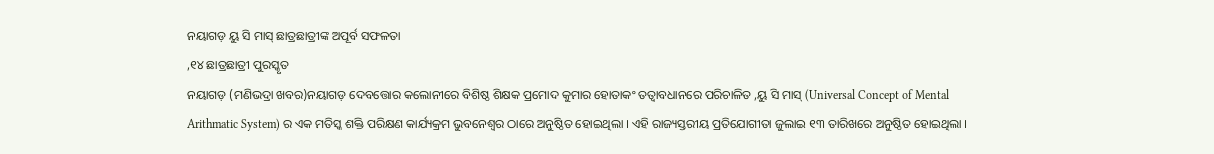ନୟାଗଡ଼ ୟୁ ସି ମାସ୍ ଛାତ୍ରଛାତ୍ରୀଙ୍କ ଅପୂର୍ବ ସଫଳତା
,୧୪ ଛାତ୍ରଛାତ୍ରୀ ପୁରସ୍କୃତ
ନୟାଗଡ଼ (ମଣିଭଦ୍ରା ଖବର)ନୟାଗଡ଼ ଦେବତ୍ତୋର କଲୋନୀରେ ବିଶିଷ୍ଠ ଶିକ୍ଷକ ପ୍ରମୋଦ କୁମାର ହୋତାକଂ ତତ୍ବାବଧାନରେ ପରିଚାଳିତ ,ୟୁ ସି ମାସ୍ (Universal Concept of Mental Arithmatic System) ର ଏକ ମତିସ୍କ ଶକ୍ତି ପରିକ୍ଷଣ କାର୍ଯ୍ୟକ୍ରମ ଭୁବନେଶ୍ୱର ଠାରେ ଅନୁଷ୍ଠିତ ହୋଇଥିଲା । ଏହି ରାଜ୍ୟସ୍ତରୀୟ ପ୍ରତିଯୋଗୀତା ଜୁଲାଇ ୧୩ ତାରିଖରେ ଅନୁଷ୍ଠିତ ହୋଇଥିଲା ।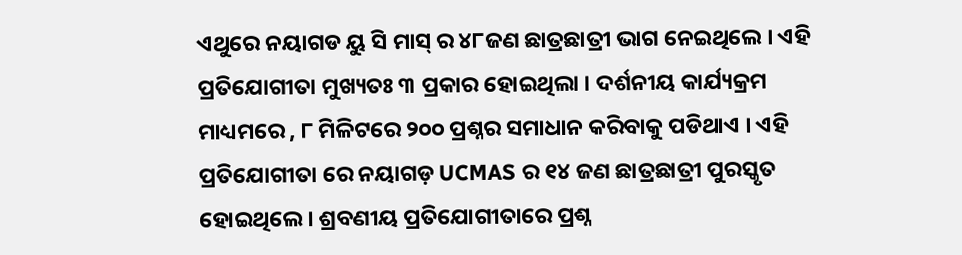ଏଥୁରେ ନୟାଗଡ ୟୁ ସି ମାସ୍ ର ୪୮ଜଣ ଛାତ୍ରଛାତ୍ରୀ ଭାଗ ନେଇଥିଲେ । ଏହି ପ୍ରତିଯୋଗୀତା ମୁଖ୍ୟତଃ ୩ ପ୍ରକାର ହୋଇଥିଲା । ଦର୍ଶନୀୟ କାର୍ଯ୍ୟକ୍ରମ ମାଧ୍ୟମରେ , ୮ ମିଳିଟରେ ୨୦୦ ପ୍ରଶ୍ନର ସମାଧାନ କରିବାକୁ ପଡିଥାଏ । ଏହି ପ୍ରତିଯୋଗୀତା ରେ ନୟାଗଡ଼ UCMAS ର ୧୪ ଜଣ ଛାତ୍ରଛାତ୍ରୀ ପୁରସ୍କୃତ ହୋଇଥିଲେ । ଶ୍ରବଣୀୟ ପ୍ରତିଯୋଗୀତାରେ ପ୍ରଶ୍ନ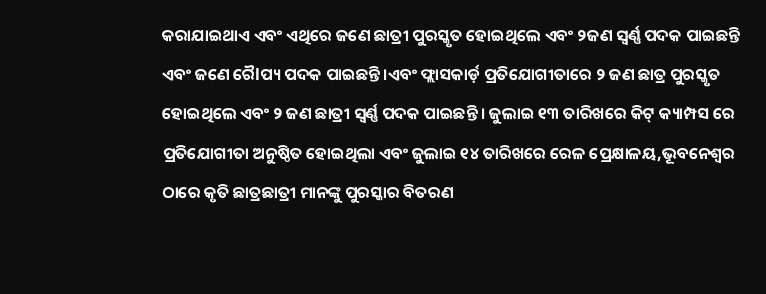କରାଯାଇଥାଏ ଏବଂ ଏଥିରେ ଜଣେ ଛାତ୍ରୀ ପୁରସ୍କୃତ ହୋଇଥିଲେ ଏବଂ ୨ଜଣ ସ୍ବର୍ଣ୍ଣ ପଦକ ପାଇଛନ୍ତି ଏବଂ ଜଣେ ରୈlପ୍ୟ ପଦକ ପାଇଛନ୍ତି ।ଏବଂ ଫ୍ଲାସକାର୍ଡ଼ ପ୍ରତିଯୋଗୀତାରେ ୨ ଜଣ ଛାତ୍ର ପୁରସ୍କୃତ ହୋଇଥିଲେ ଏବଂ ୨ ଜଣ ଛାତ୍ରୀ ସ୍ବର୍ଣ୍ଣ ପଦକ ପାଇଛନ୍ତି । ଜୁଲାଇ ୧୩ ତାରିଖରେ କିଟ୍ କ୍ୟାମ୍ପସ ରେ ପ୍ରତିଯୋଗୀତା ଅନୁଷ୍ଠିତ ହୋଇଥିଲା ଏବଂ ଜୁଲାଇ ୧୪ ତାରିଖରେ ରେଳ ପ୍ରେକ୍ଷାଳୟ,ଭୂବନେଶ୍ୱର ଠାରେ କୃତି ଛାତ୍ରଛାତ୍ରୀ ମାନଙ୍କୁ ପୁରସ୍କାର ବିତରଣ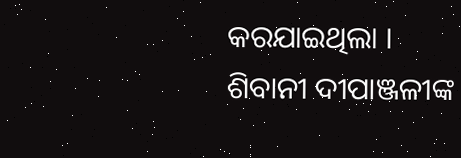କରଯାଇଥିଲା ।
ଶିବାନୀ ଦୀପାଞ୍ଜଳୀଙ୍କ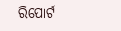ରିପୋର୍ଟ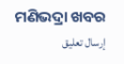ମଣିଭଦ୍ରା ଖବର
إرسال تعليق